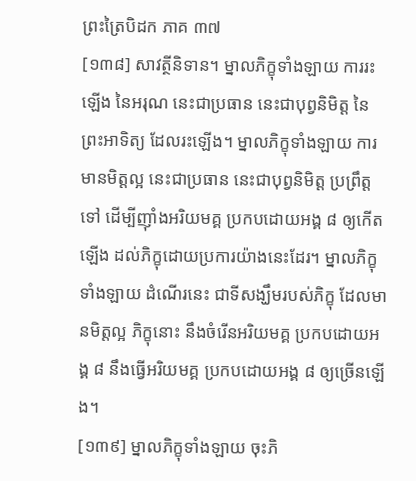ព្រះត្រៃបិដក ភាគ ៣៧
[១៣៨] សាវត្ថីនិទាន។ ម្នាលភិក្ខុទាំងឡាយ ការរះឡើង នៃអរុណ នេះជាប្រធាន នេះជាបុព្វនិមិត្ត នៃព្រះអាទិត្យ ដែលរះឡើង។ ម្នាលភិក្ខុទាំងឡាយ ការមានមិត្តល្អ នេះជាប្រធាន នេះជាបុព្វនិមិត្ត ប្រព្រឹត្តទៅ ដើម្បីញ៉ាំងអរិយមគ្គ ប្រកបដោយអង្គ ៨ ឲ្យកើតឡើង ដល់ភិក្ខុដោយប្រការយ៉ាងនេះដែរ។ ម្នាលភិក្ខុទាំងឡាយ ដំណើរនេះ ជាទីសង្ឃឹមរបស់ភិក្ខុ ដែលមានមិត្តល្អ ភិក្ខុនោះ នឹងចំរើនអរិយមគ្គ ប្រកបដោយអង្គ ៨ នឹងធ្វើអរិយមគ្គ ប្រកបដោយអង្គ ៨ ឲ្យច្រើនឡើង។
[១៣៩] ម្នាលភិក្ខុទាំងឡាយ ចុះភិ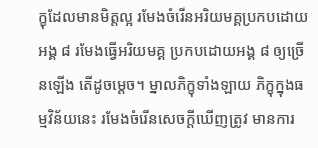ក្ខុដែលមានមិត្តល្អ រមែងចំរើនអរិយមគ្គប្រកបដោយអង្គ ៨ រមែងធ្វើអរិយមគ្គ ប្រកបដោយអង្គ ៨ ឲ្យច្រើនឡើង តើដូចម្តេច។ ម្នាលភិក្ខុទាំងឡាយ ភិក្ខុក្នុងធម្មវិន័យនេះ រមែងចំរើនសេចក្តីឃើញត្រូវ មានការ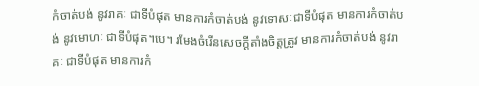កំចាត់បង់ នូវរាគៈ ជាទីបំផុត មានការកំចាត់បង់ នូវទោសៈជាទីបំផុត មានការកំចាត់បង់ នូវមោហៈ ជាទីបំផុត។បេ។ រមែងចំរើនសេចក្តីតាំងចិត្តត្រូវ មានការកំចាត់បង់ នូវរាគៈ ជាទីបំផុត មានការកំ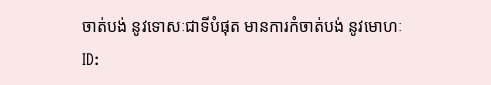ចាត់បង់ នូវទោសៈជាទីបំផុត មានការកំចាត់បង់ នូវមោហៈ
ID: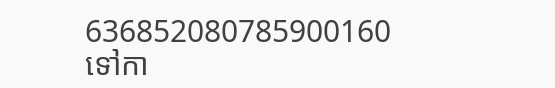636852080785900160
ទៅកា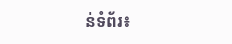ន់ទំព័រ៖